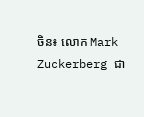ចិន៖ លោក Mark Zuckerberg ជា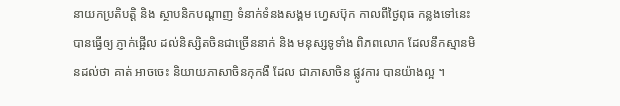នាយកប្រតិបត្តិ និង ស្ថាបនិកបណ្តាញ ទំនាក់ទំនងសង្គម ហ្វេសប៊ុក កាលពីថ្ងៃពុធ កន្លងទៅនេះ បានធ្វើឲ្យ ភ្ញាក់ផ្អើល ដល់និស្សិតចិនជាច្រើននាក់ និង មនុស្សទូទាំង ពិភពលោក ដែលនឹកស្មានមិនដល់ថា គាត់ អាចចេះ និយាយភាសាចិនកុកងឺ ដែល ជាភាសាចិន ផ្លូវការ បានយ៉ាងល្អ ។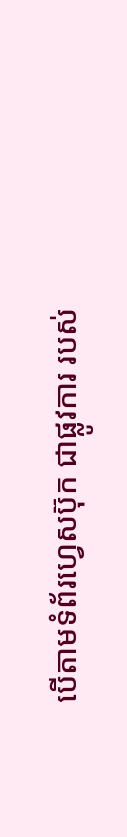បើតាមទំព័រហេ្វសប៊ុក ជាផ្លូវការ របស់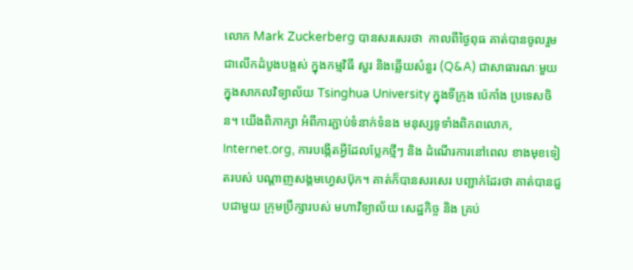លោក Mark Zuckerberg បានសរសេរថា  កាលពីថ្ងៃពុធ គាត់បានចូលរួម ជាលើកដំបូងបង្អស់ ក្នុងកម្មវិធី សួរ និងឆ្លើយសំនួរ (Q&A) ជាសាធារណៈមួយ ក្នុងសាកលវិទ្យាល័យ Tsinghua University ក្នុងទីក្រុង ប៉េកាំង ប្រទេសចិន។ យើងពិភាក្សា អំពីការភ្ជាប់ទំនាក់ទំនង មនុស្សទូទាំងពិភពលោក, Internet.org, ការបង្កើតអ្វីដែលប្លែកថ្មីៗ និង ដំណើរការនៅពេល ខាងមុខទៀតរបស់ បណ្តាញសង្គមហ្វេសប៊ុក។ គាត់ក៏បានសរសេរ បញ្ជាក់ដែរថា គាត់បានជួបជាមួយ ក្រុមប្រឹក្សារបស់ មហាវិទ្យាល័យ សេដ្ឋកិច្ច និង គ្រប់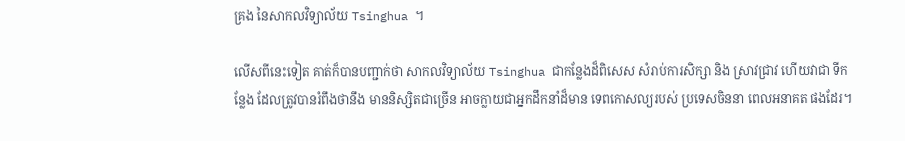គ្រង នៃសាកលវិទ្យាល័យ Tsinghua ។

លើសពីនេះទៀត គាត់ក៏បានបញ្ជាក់ថា សាកលវិទ្យាល័យ Tsinghua ជាកន្លែងដ៏ពិសេស សំរាប់ការសិក្សា និង ស្រាវជា្រវ ហើយវាជា ទីកន្លែង ដែលត្រូវបានរំពឹងថានឹង មាននិស្សិតជាច្រើន អាចក្លាយជាអ្នកដឹកនាំដ៏មាន ទេពកោសល្យរបស់ ប្រទេសចិននា ពេលអនាគត ផងដែរ។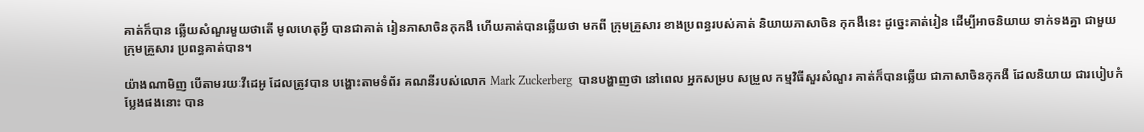គាត់ក៏បាន ឆ្លើយសំណួរមួយថាតើ មូលហេតុអ្វី បានជាគាត់ រៀនភាសាចិនកុកងឺ ហើយគាត់បានឆ្លើយថា មកពី ក្រុមគ្រួសារ ខាងប្រពន្ធរបស់គាត់ និយាយភាសាចិន កុកងឺនេះ ដូច្នេះគាត់រៀន ដើម្បីអាចនិយាយ ទាក់ទងគ្នា ជាមួយក្រុមគ្រួសារ ប្រពន្ធគាត់បាន។

យ៉ាងណាមិញ បើតាមរយៈវីដេអូ ដែលត្រូវបាន បង្ហោះតាមទំព័រ គណនីរបស់លោក Mark Zuckerberg  បានបង្ហាញថា នៅពេល អ្នកសម្រប សម្រួល កម្មវិធីសួរសំណួរ គាត់ក៏បានឆ្លើយ ជាភាសាចិនកុកងឺ ដែលនិយាយ ជារបៀបកំប្លែងផងនោះ បាន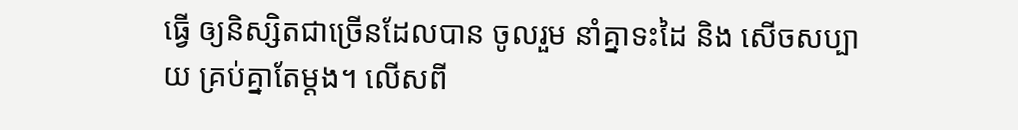ធ្វើ ឲ្យនិស្សិតជាច្រើនដែលបាន ចូលរួម នាំគ្នាទះដៃ និង សើចសប្បាយ គ្រប់គ្នាតែម្តង។ លើសពី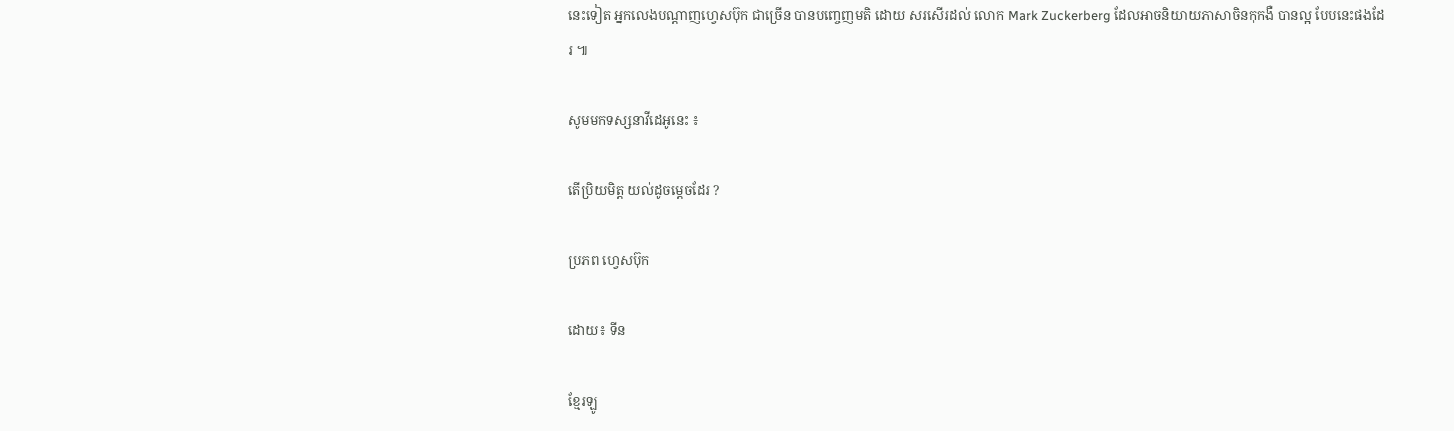នេះទៀត អ្នកលេងបណ្តាញហេ្វសប៊ុក ជាច្រើន បានបញ្ចេញមតិ ដោយ សរសើរដល់ លោក Mark Zuckerberg ដែលអាចនិយាយភាសាចិនកុកងឺ បានល្អ បែបនេះផងដែរ ៕

សូមមកទស្សនាវីដេអូនេះ ៖

តើប្រិយមិត្ត យល់ដូចម្តេចដែរ ?

ប្រភព ហេ្វសប៊ុក

ដោយ៖ ទីន

ខ្មែរឡូ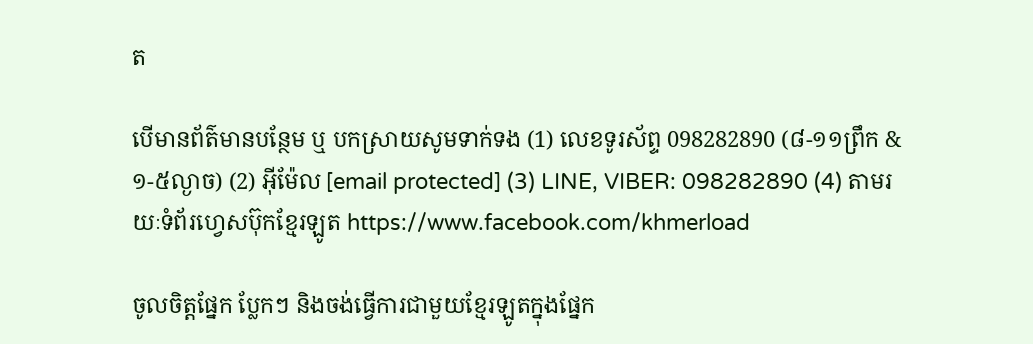ត

បើមានព័ត៌មានបន្ថែម ឬ បកស្រាយសូមទាក់ទង (1) លេខទូរស័ព្ទ 098282890 (៨-១១ព្រឹក & ១-៥ល្ងាច) (2) អ៊ីម៉ែល [email protected] (3) LINE, VIBER: 098282890 (4) តាមរយៈទំព័រហ្វេសប៊ុកខ្មែរឡូត https://www.facebook.com/khmerload

ចូលចិត្តផ្នែក ប្លែកៗ និងចង់ធ្វើការជាមួយខ្មែរឡូតក្នុងផ្នែក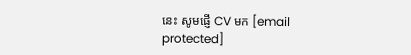នេះ សូមផ្ញើ CV មក [email protected]